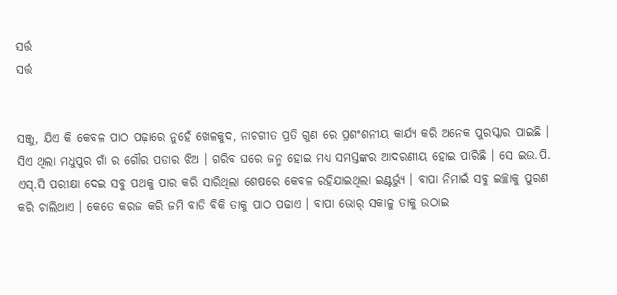ସର୍ତ୍ତ
ସର୍ତ୍ତ


ସଞ୍ଜୁ, ଯିଏ କି କେବଳ ପାଠ ପଢ଼ାରେ ନୁହେଁ ଖେଳକୁଦ, ନାଚଗୀତ ପ୍ରତି ଗୁଣ ରେ ପ୍ରଶଂଶନୀୟ କାର୍ଯ୍ୟ କରି ଅନେକ ପୁରସ୍କାର ପାଇଛି । ସିଏ ଥିଲା ମଧୁପୁର ଗାଁ ର ଗୌର ପଡାର ଝିଅ । ଗରିବ ଘରେ ଜନ୍ମ ହୋଇ ମଧ୍ୟ ସମସ୍ତଙ୍କର ଆଦରଣୀୟ ହୋଇ ପାରିଛି । ସେ ଇଉ.ପି. ଏସ୍.ସି ପରୀକ୍ଷା ଦେଇ ସବୁ ପଥକୁ ପାର କରି ସାରିଥିଲା ଶେଷରେ କେବଳ ରହିଯାଇଥିଲା ଇଣ୍ଟର୍ଭ୍ୟୁ । ବାପା ନିମାଇଁ ସବୁ ଇଚ୍ଛାକୁ ପୁରଣ କରି ଚାଲିଥାଏ । କେତେ କରଜ କରି ଜମି ବାଡି ବିକି ତାକୁ ପାଠ ପଢାଏ । ବାପା ଭୋର୍ ସକାଳୁ ତାକୁ ଉଠାଇ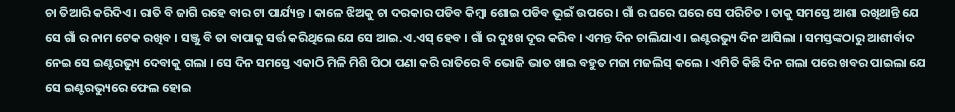ଚା ତିଆରି କରିଦିଏ । ରାତି ବି ଜାଗି ରହେ ବାର ଟା ପାର୍ଯ୍ୟନ୍ତ । କାଳେ ଝିଅକୁ ଚା ଦରକାର ପଡିବ କିମ୍ବା ଶୋଇ ପଡିବ ଭୂଇଁ ଉପରେ । ଗାଁ ର ଘରେ ଘରେ ସେ ପରିଚିତ । ତାକୁ ସମସ୍ତେ ଆଶା ରଖିଥାନ୍ତି ଯେ ସେ ଗାଁ ର ନାମ ଟେକ ରଖିବ । ସଞ୍ଜୁ ବି ତା ବାପାକୁ ସର୍ତ୍ତ କରିଥିଲେ ଯେ ସେ ଆଇ.ଏ.ଏସ୍ ହେବ । ଗାଁ ର ଦୁଃଖ ଦୂର କରିବ । ଏମନ୍ତ ଦିନ ଚାଲିଯାଏ । ଇଣ୍ଟରଭ୍ୟୁ ଦିନ ଆସିଲା । ସମସ୍ତଙ୍କଠାରୁ ଆଶୀର୍ବାଦ ନେଇ ସେ ଇଣ୍ଟରଭ୍ୟୁ ଦେବାକୁ ଗଲା । ସେ ଦିନ ସମସ୍ତେ ଏକାଠି ମିଳି ମିଶି ପିଠା ପଣା କରି ରାତିରେ ବି ଭୋଜି ଭାତ ଖାଇ ବହୁତ ମଜା ମଜଲିସ୍ କଲେ । ଏମିତି କିଛି ଦିନ ଗଲା ପରେ ଖବର ପାଇଲା ଯେ ସେ ଇଣ୍ଟରଭ୍ୟୁରେ ଫେଲ ହୋଇ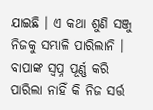ଯାଇଛି । ଏ କଥା ଶୁଣି ସଞ୍ଜୁ ନିଜକୁ ସମ୍ଭାଳି ପାରିଲାନି । ବାପାଙ୍କ ସ୍ଵପ୍ନ ପୂର୍ଣ୍ଣ କରି ପାରିଲା ନାହିଁ କି ନିଜ ସର୍ତ୍ତ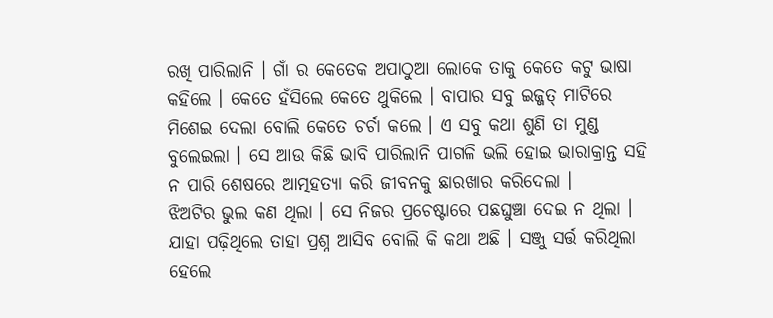ରଖି ପାରିଲାନି । ଗାଁ ର କେତେକ ଅପାଠୁଆ ଲୋକେ ତାକୁ କେତେ କଟୁ ଭାଷା କହିଲେ । କେତେ ହଁସିଲେ କେତେ ଥୁକିଲେ । ବାପାର ସବୁ ଇଜ୍ଜତ୍ ମାଟିରେ ମିଶେଇ ଦେଲା ବୋଲି କେତେ ଚର୍ଚା କଲେ । ଏ ସବୁ କଥା ଶୁଣି ତା ମୁଣ୍ଡ ବୁଲେଇଲା । ସେ ଆଉ କିଛି ଭାବି ପାରିଲାନି ପାଗଳି ଭଲି ହୋଇ ଭାରାକ୍ରାନ୍ତ ସହି ନ ପାରି ଶେଷରେ ଆତ୍ମହତ୍ୟା କରି ଜୀବନକୁ ଛାରଖାର କରିଦେଲା ।
ଝିଅଟିର ଭୁଲ କଣ ଥିଲା । ସେ ନିଜର ପ୍ରଚେଷ୍ଟାରେ ପଛଘୁଞ୍ଚା ଦେଇ ନ ଥିଲା । ଯାହା ପଢ଼ିଥିଲେ ତାହା ପ୍ରଶ୍ନ ଆସିବ ବୋଲି କି କଥା ଅଛି । ସଞ୍ଜୁ ସର୍ତ୍ତ କରିଥିଲା ହେଲେ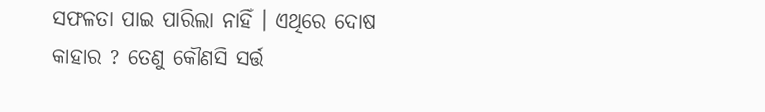ସଫଳତା ପାଇ ପାରିଲା ନାହିଁ । ଏଥିରେ ଦୋଷ କାହାର ? ତେଣୁ କୌଣସି ସର୍ତ୍ତ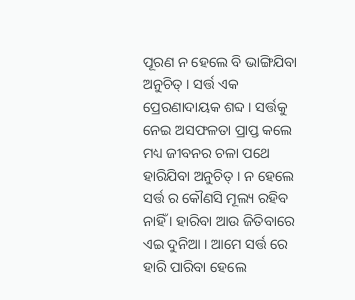ପୂରଣ ନ ହେଲେ ବି ଭାଙ୍ଗିଯିବା ଅନୁଚିତ୍ । ସର୍ତ୍ତ ଏକ ପ୍ରେରଣାଦାୟକ ଶବ୍ଦ । ସର୍ତ୍ତକୁ ନେଇ ଅସଫଳତା ପ୍ରାପ୍ତ କଲେ ମଧ୍ୟ ଜୀବନର ଚଳା ପଥେ ହାରିଯିବା ଅନୁଚିତ୍ । ନ ହେଲେ ସର୍ତ୍ତ ର କୌଣସି ମୂଲ୍ୟ ରହିବ ନାହିଁ । ହାରିବା ଆଉ ଜିତିବାରେ ଏଇ ଦୁନିଆ । ଆମେ ସର୍ତ୍ତ ରେ ହାରି ପାରିବା ହେଲେ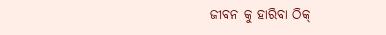ଜୀବନ କୁ ହାରିବା ଠିକ୍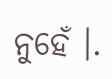ନୁହେଁ ।.